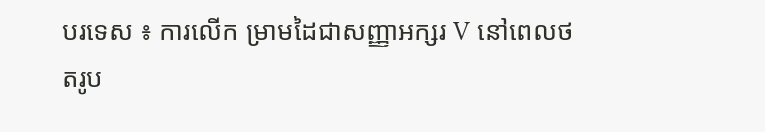បរទេស ៖ ការលើក ម្រាមដៃជាសញ្ញាអក្សរ V នៅពេលថតរូប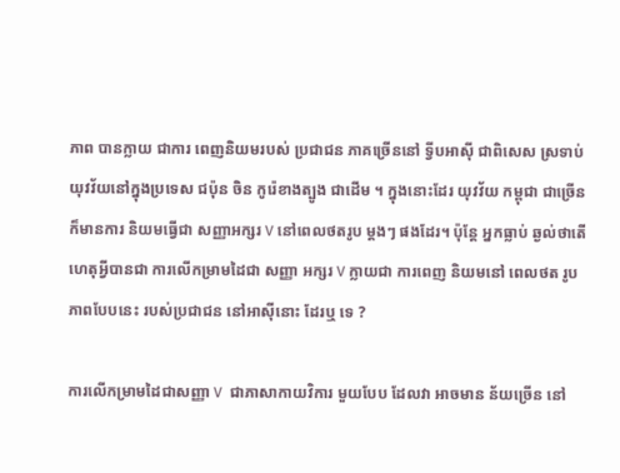ភាព បានក្លាយ ជាការ ពេញនិយមរបស់ ប្រជាជន ភាគច្រើននៅ ទ្វីបអាស៊ី ជាពិសេស ស្រទាប់ យុវវ័យនៅក្នុងប្រទេស ជប៉ុន ចិន កូរ៉េខាងត្បូង ជាដើម ។ ក្នុងនោះដែរ យុវវ័យ កម្ពុជា ជាច្រើន ក៏មានការ និយមធ្វើជា សញ្ញាអក្សរ V នៅពេលថតរូប ម្តងៗ ផងដែរ។ ប៉ុន្តែ អ្នកធ្លាប់ ឆ្ងល់ថាតើ ហេតុអ្វីបានជា ការលើកម្រាមដៃជា សញ្ញា អក្សរ V ក្លាយជា ការពេញ និយមនៅ ពេលថត រូបភាពបែបនេះ របស់ប្រជាជន នៅអាស៊ីនោះ ដែរឬ ទេ ?

ការលើកម្រាមដៃជាសញ្ញា V  ជាភាសាកាយវិការ មួយបែប ដែលវា អាចមាន ន័យច្រើន នៅ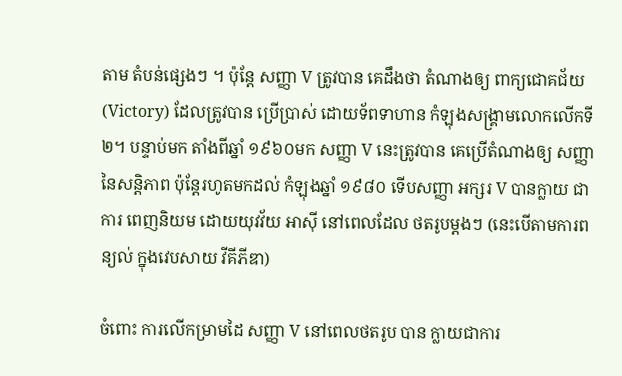តាម តំបន់ផ្សេងៗ ។ ប៉ុន្តែ សញ្ញា V ត្រូវបាន គេដឹងថា តំណាងឲ្យ ពាក្យជោគជ័យ (Victory) ដែលត្រូវបាន ប្រើប្រាស់ ដោយទ័ពទាហាន កំឡុងសង្រ្គាមលោកលើកទី២។ បន្ទាប់មក តាំងពីឆ្នាំ ១៩៦០មក សញ្ញា V នេះត្រូវបាន គេប្រើតំណាងឲ្យ សញ្ញា នៃសន្តិភាព ប៉ុន្តែរហូតមកដល់ កំឡុងឆ្នាំ ១៩៨០ ទើបសញ្ញា អក្សរ V បានក្លាយ ជាការ ពេញនិយម ដោយយុវវ័យ អាស៊ី នៅពេលដែល ថតរូបម្តងៗ (នេះបើតាមការពន្យល់ ក្នុងវេបសាយ វីគីភីឌា)

ចំពោះ ការលើកម្រាមដៃ សញ្ញា V នៅពេលថតរូប បាន ក្លាយជាការ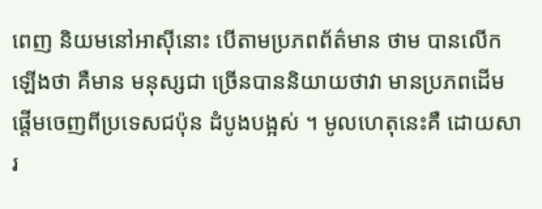ពេញ និយមនៅអាស៊ីនោះ បើតាមប្រភពព័ត៌មាន ថាម បានលើកឡើងថា គឺមាន មនុស្សជា ច្រើនបាននិយាយថាវា មានប្រភពដើម ផ្តើមចេញពីប្រទេសជប៉ុន ដំបូងបង្អស់ ។ មូលហេតុនេះគឺ ដោយសារ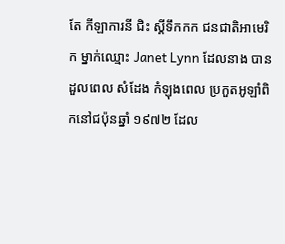តែ កីឡាការនី ជិះ ស្គីទឹកកក ជនជាតិអាមេរិក ម្នាក់ឈ្មោះ Janet Lynn ដែលនាង បានដួលពេល សំដែង កំឡុងពេល ប្រកួតអូឡាំពិកនៅជប៉ុនឆ្នាំ ១៩៧២ ដែល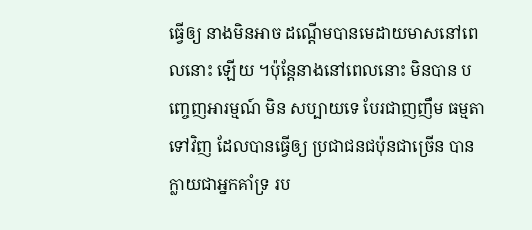ធ្វើឲ្យ នាងមិនអាច ដណ្តើមបានមេដាយមាសនៅពេលនោះ ឡើយ ។ប៉ុន្តែនាងនៅពេលនោះ មិនបាន បញ្ចេញអារម្មណ៍ មិន សប្បាយទេ បែរជាញញឹម ធម្មតាទៅវិញ ដែលបានធ្វើឲ្យ ប្រជាជនជប៉ុនជាច្រើន បានក្លាយជាអ្នកគាំទ្រ រប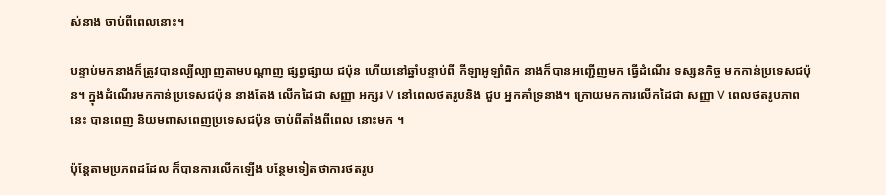ស់នាង ចាប់ពីពេលនោះ។

បន្ទាប់មកនាងក៏ត្រូវបានល្បីល្បាញតាមបណ្តាញ ផ្សព្វផ្សាយ ជប៉ុន ហើយនៅឆ្នាំបន្ទាប់ពី កីឡាអូឡាំពិក នាងក៏បានអញ្ជើញមក ធ្វើដំណើរ ទស្សនកិច្ច មកកាន់ប្រទេសជប៉ុន។ ក្នុងដំណើរមកកាន់ប្រទេសជប៉ុន នាងតែង លើកដៃជា សញ្ញា អក្សរ V នៅពេលថតរូបនិង ជួប អ្នកគាំទ្រនាង។ ក្រោយមកការលើកដៃជា សញ្ញា V ពេលថតរូបភាព នេះ បានពេញ និយមពាសពេញប្រទេសជប៉ុន ចាប់ពីតាំងពីពេល នោះមក ។

ប៉ុន្តែតាមប្រភពដដែល ក៏បានការលើកឡើង បន្ថែមទៀតថាការថតរូប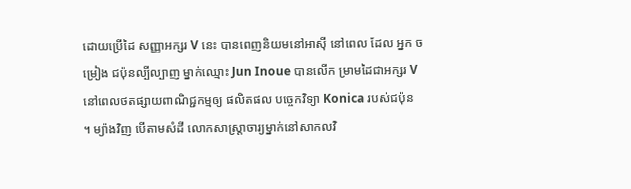ដោយប្រើដៃ សញ្ញាអក្សរ V នេះ បានពេញនិយមនៅអាស៊ី នៅពេល ដែល អ្នក ចម្រៀង ជប៉ុនល្បីល្បាញ ម្នាក់ឈ្មោះ Jun Inoue បានលើក ម្រាមដៃជាអក្សរ V នៅពេលថតផ្សាយពាណិជ្ជកម្មឲ្យ ផលិតផល បច្ចេកវិទ្យា Konica របស់ជប៉ុន   ។ ម្យ៉ាងវិញ បើតាមសំដី លោកសាស្រ្តាចារ្យម្នាក់នៅសាកលវិ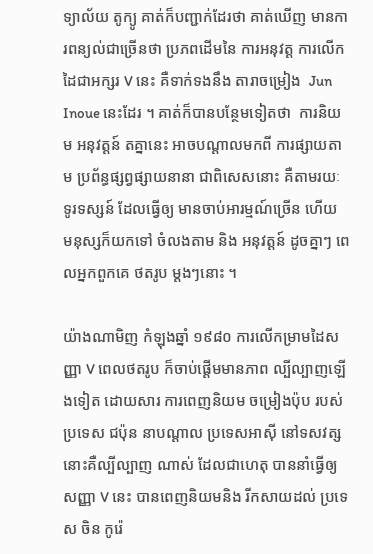ទ្យាល័យ តូក្យូ គាត់ក៏បញ្ជាក់ដែរថា គាត់ឃើញ មានការពន្យល់ជាច្រើនថា ប្រភពដើមនៃ ការអនុវត្ត ការលើកដៃជាអក្សរ V នេះ គឺទាក់ទងនឹង តារាចម្រៀង  Jun Inoue នេះដែរ ។ គាត់ក៏បានបន្ថែមទៀតថា  ការនិយម អនុវត្តន៍ តគ្នានេះ អាចបណ្តាលមកពី ការផ្សាយតាម ប្រព័ន្ធផ្សព្វផ្សាយនានា ជាពិសេសនោះ គឺតាមរយៈ ទូរទស្សន៍ ដែលធ្វើឲ្យ មានចាប់អារម្មណ៍ច្រើន ហើយ មនុស្សក៏យកទៅ ចំលងតាម និង អនុវត្តន៍ ដូចគ្នាៗ ពេលអ្នកពួកគេ ថតរូប ម្តងៗនោះ ។

យ៉ាងណាមិញ កំឡុងឆ្នាំ ១៩៨០ ការលើកម្រាមដៃសញ្ញា V ពេលថតរូប ក៏ចាប់ផ្តើមមានភាព ល្បីល្បាញឡើងទៀត ដោយសារ ការពេញនិយម ចម្រៀងប៉ុប របស់ប្រទេស ជប៉ុន នាបណ្តាល ប្រទេសអាស៊ី នៅទសវត្សនោះគឺល្បីល្បាញ ណាស់ ដែលជាហេតុ បាននាំធ្វើឲ្យ សញ្ញា V នេះ បានពេញនិយមនិង រីកសាយដល់ ប្រទេស ចិន កូរ៉េ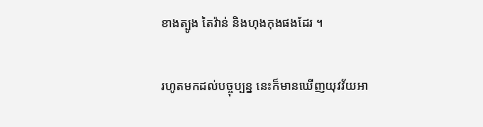ខាងត្បូង តៃវ៉ាន់ និងហុងកុងផងដែរ ។

រហូតមកដល់បច្ចុប្បន្ន នេះក៏មានឃើញយុវវ័យអា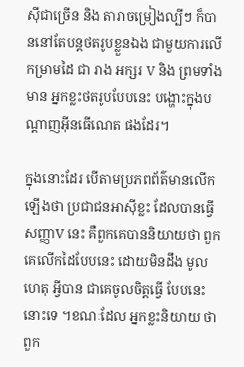ស៊ីជាច្រើន និង តារាចម្រៀងល្បីៗ ក៏បាននៅតែបន្តថតរូបខ្លួនឯង ជាមួយការលើកម្រាមដៃ ជា រាង អក្សរ V និង ព្រមទាំង មាន អ្នកខ្លះថតរូបបែបនេះ បង្ហោះក្នុងបណ្តាញអ៊ីនធើណេត ផងដែរ។

ក្នុងនោះដែរ បើតាមប្រភពព័ត៌មានលើកឡើងថា ប្រជាជនអាស៊ីខ្លះ ដែលបានធ្វើសញ្ញាV នេះ គឺពួកគេបាននិយាយថា ពួកគេលើកដៃបែបនេះ ដោយមិនដឹង មូលហេតុ អ្វីបាន ជាគេចូលចិត្តធ្វើ បែបនេះនោះទេ ។ខណៈដែល អ្នកខ្លះនិយាយ ថា ពួក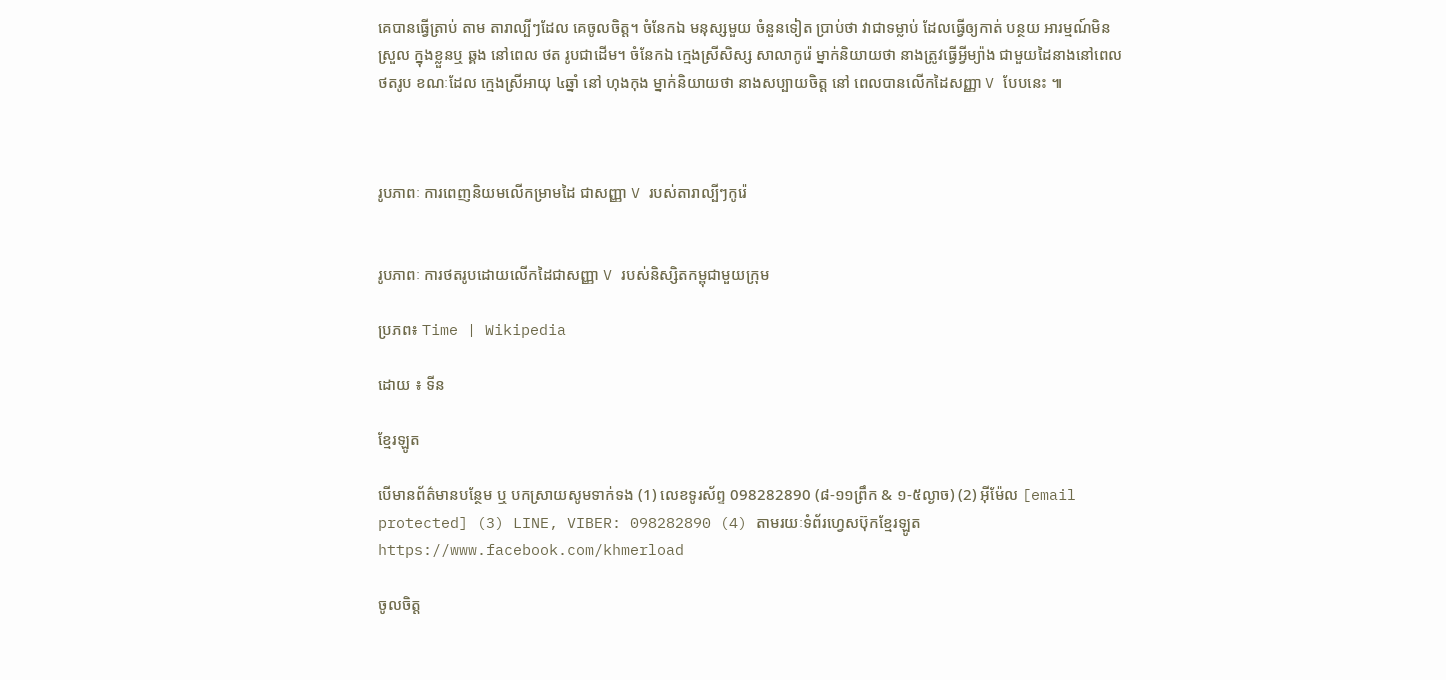គេបានធ្វើត្រាប់ តាម តារាល្បីៗដែល គេចូលចិត្ត។ ចំនែកឯ មនុស្សមួយ ចំនួនទៀត ប្រាប់ថា វាជាទម្លាប់ ដែលធ្វើឲ្យកាត់ បន្ថយ អារម្មណ៍មិនស្រួល ក្នុងខ្លួនឬ ឆ្គង នៅពេល ថត រូបជាដើម។ ចំនែកឯ ក្មេងស្រីសិស្ស សាលាកូរ៉េ ម្នាក់និយាយថា នាងត្រូវធ្វើអ្វីម្យ៉ាង ជាមួយដៃនាងនៅពេលថតរូប ខណៈដែល ក្មេងស្រីអាយុ ៤ឆ្នាំ នៅ ហុងកុង ម្នាក់និយាយថា នាងសប្បាយចិត្ត នៅ ពេលបានលើកដៃសញ្ញា V បែបនេះ ៕



រូបភាពៈ ការពេញនិយមលើកម្រាមដៃ ជាសញ្ញា V របស់តារាល្បីៗកូរ៉េ


រូបភាពៈ ការថតរូបដោយលើកដៃជាសញ្ញា V របស់និស្សិតកម្ពុជាមួយក្រុម

ប្រភព៖ Time | Wikipedia

ដោយ ៖ ទីន

ខ្មែរឡូត

បើមានព័ត៌មានបន្ថែម ឬ បកស្រាយសូមទាក់ទង (1) លេខទូរស័ព្ទ 098282890 (៨-១១ព្រឹក & ១-៥ល្ងាច) (2) អ៊ីម៉ែល [email protected] (3) LINE, VIBER: 098282890 (4) តាមរយៈទំព័រហ្វេសប៊ុកខ្មែរឡូត https://www.facebook.com/khmerload

ចូលចិត្ត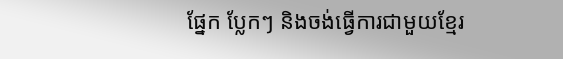ផ្នែក ប្លែកៗ និងចង់ធ្វើការជាមួយខ្មែរ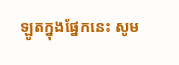ឡូតក្នុងផ្នែកនេះ សូម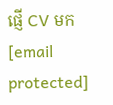ផ្ញើ CV មក [email protected]